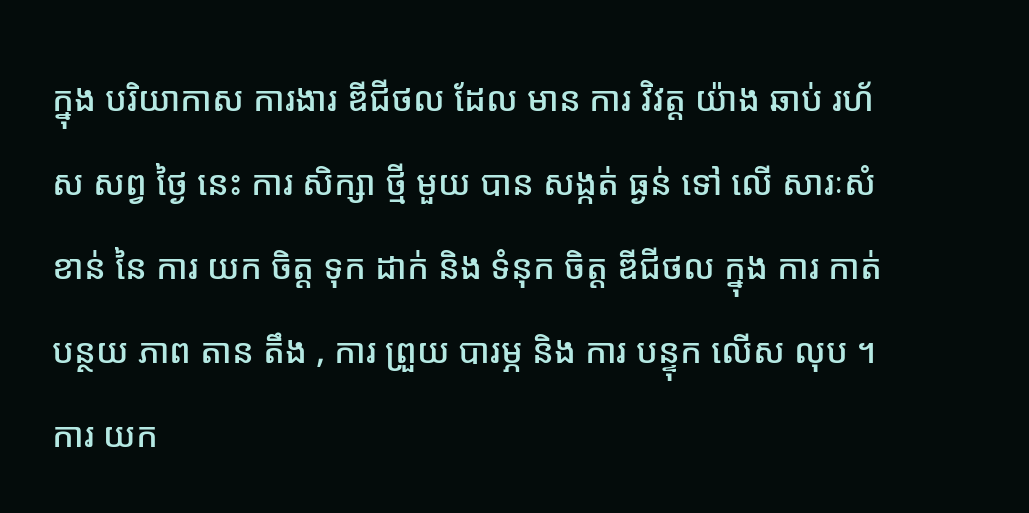ក្នុង បរិយាកាស ការងារ ឌីជីថល ដែល មាន ការ វិវត្ត យ៉ាង ឆាប់ រហ័ស សព្វ ថ្ងៃ នេះ ការ សិក្សា ថ្មី មួយ បាន សង្កត់ ធ្ងន់ ទៅ លើ សារៈសំខាន់ នៃ ការ យក ចិត្ត ទុក ដាក់ និង ទំនុក ចិត្ត ឌីជីថល ក្នុង ការ កាត់ បន្ថយ ភាព តាន តឹង , ការ ព្រួយ បារម្ភ និង ការ បន្ទុក លើស លុប ។ ការ យក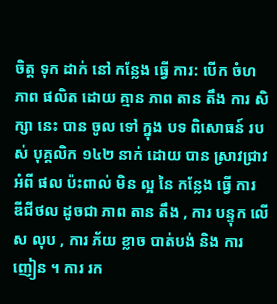ចិត្ត ទុក ដាក់ នៅ កន្លែង ធ្វើ ការ: បើក ចំហ ភាព ផលិត ដោយ គ្មាន ភាព តាន តឹង ការ សិក្សា នេះ បាន ចូល ទៅ ក្នុង បទ ពិសោធន៍ របស់ បុគ្គលិក ១៤២ នាក់ ដោយ បាន ស្រាវជ្រាវ អំពី ផល ប៉ះពាល់ មិន ល្អ នៃ កន្លែង ធ្វើ ការ ឌីជីថល ដូចជា ភាព តាន តឹង , ការ បន្ទុក លើស លុប , ការ ភ័យ ខ្លាច បាត់បង់ និង ការ ញៀន ។ ការ រក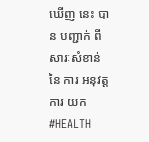ឃើញ នេះ បាន បញ្ជាក់ ពី សារៈសំខាន់ នៃ ការ អនុវត្ត ការ យក
#HEALTH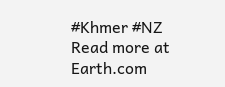#Khmer #NZ
Read more at Earth.com